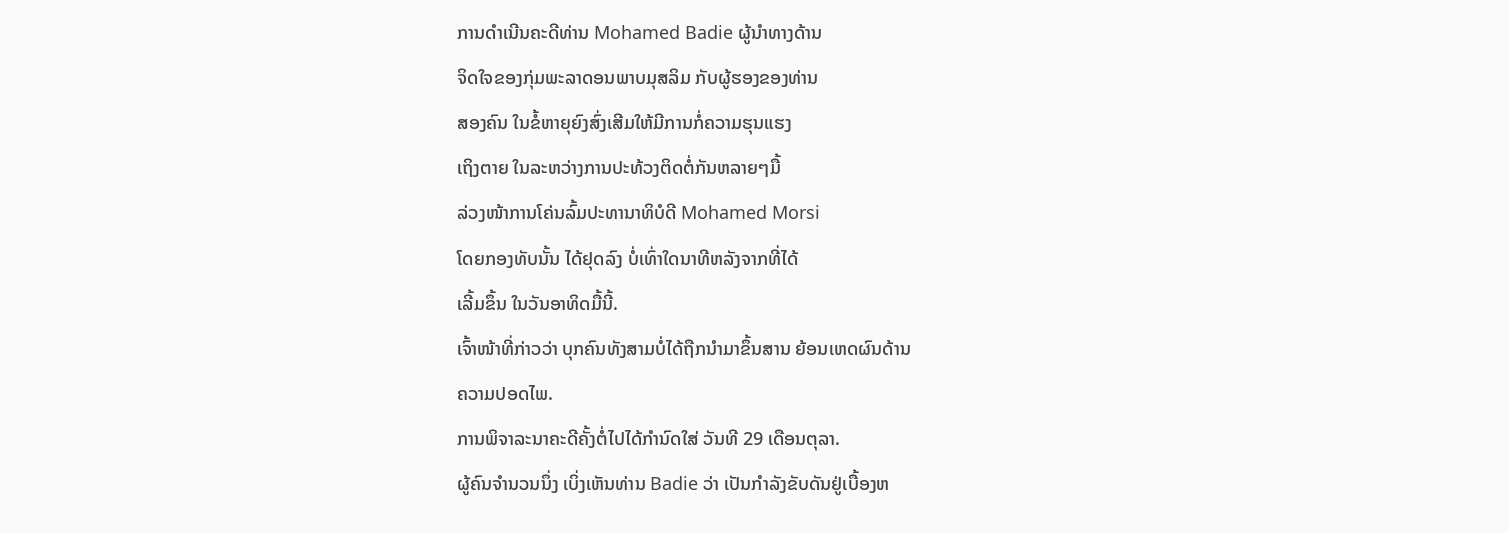ການດໍາເນີນຄະດີທ່ານ Mohamed Badie ຜູ້ນໍາທາງດ້ານ
ຈິດໃຈຂອງກຸ່ມພະລາດອນພາບມຸສລິມ ກັບຜູ້ຮອງຂອງທ່ານ
ສອງຄົນ ໃນຂໍ້ຫາຍຸຍົງສົ່ງເສີມໃຫ້ມີການກໍ່ຄວາມຮຸນແຮງ
ເຖິງຕາຍ ໃນລະຫວ່າງການປະທ້ວງຕິດຕໍ່ກັນຫລາຍໆມື້
ລ່ວງໜ້າການໂຄ່ນລົ້ມປະທານາທິບໍດີ Mohamed Morsi
ໂດຍກອງທັບນັ້ນ ໄດ້ຢຸດລົງ ບໍ່ເທົ່າໃດນາທີຫລັງຈາກທີ່ໄດ້
ເລີ້ມຂຶ້ນ ໃນວັນອາທິດມື້ນີ້.
ເຈົ້າໜ້າທີ່ກ່າວວ່າ ບຸກຄົນທັງສາມບໍ່ໄດ້ຖືກນໍາມາຂຶ້ນສານ ຍ້ອນເຫດຜົນດ້ານ
ຄວາມປອດໄພ.
ການພິຈາລະນາຄະດີຄັ້ງຕໍ່ໄປໄດ້ກໍານົດໃສ່ ວັນທີ 29 ເດືອນຕຸລາ.
ຜູ້ຄົນຈໍານວນນຶ່ງ ເບິ່ງເຫັນທ່ານ Badie ວ່າ ເປັນກໍາລັງຂັບດັນຢູ່ເບື້ອງຫ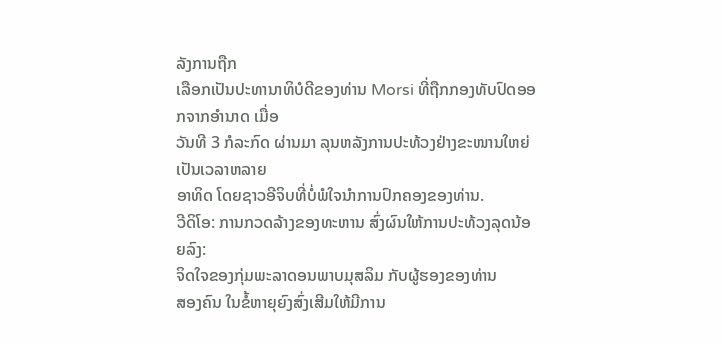ລັງການຖືກ
ເລືອກເປັນປະທານາທິບໍດີຂອງທ່ານ Morsi ທີ່ຖືກກອງທັບປົດອອກຈາກອໍານາດ ເມື່ອ
ວັນທີ 3 ກໍລະກົດ ຜ່ານມາ ລຸນຫລັງການປະທ້ວງຢ່າງຂະໜານໃຫຍ່ເປັນເວລາຫລາຍ
ອາທິດ ໂດຍຊາວອີຈິບທີ່ບໍ່ພໍໃຈນໍາການປົກຄອງຂອງທ່ານ.
ວີດິໂອ: ການກວດລ້າງຂອງທະຫານ ສົ່ງຜົນໃຫ້ການປະທ້ວງລຸດນ້ອຍລົງ:
ຈິດໃຈຂອງກຸ່ມພະລາດອນພາບມຸສລິມ ກັບຜູ້ຮອງຂອງທ່ານ
ສອງຄົນ ໃນຂໍ້ຫາຍຸຍົງສົ່ງເສີມໃຫ້ມີການ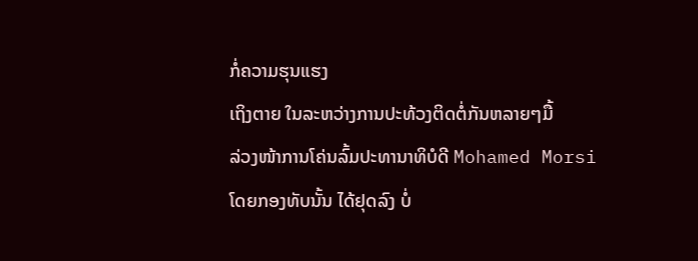ກໍ່ຄວາມຮຸນແຮງ
ເຖິງຕາຍ ໃນລະຫວ່າງການປະທ້ວງຕິດຕໍ່ກັນຫລາຍໆມື້
ລ່ວງໜ້າການໂຄ່ນລົ້ມປະທານາທິບໍດີ Mohamed Morsi
ໂດຍກອງທັບນັ້ນ ໄດ້ຢຸດລົງ ບໍ່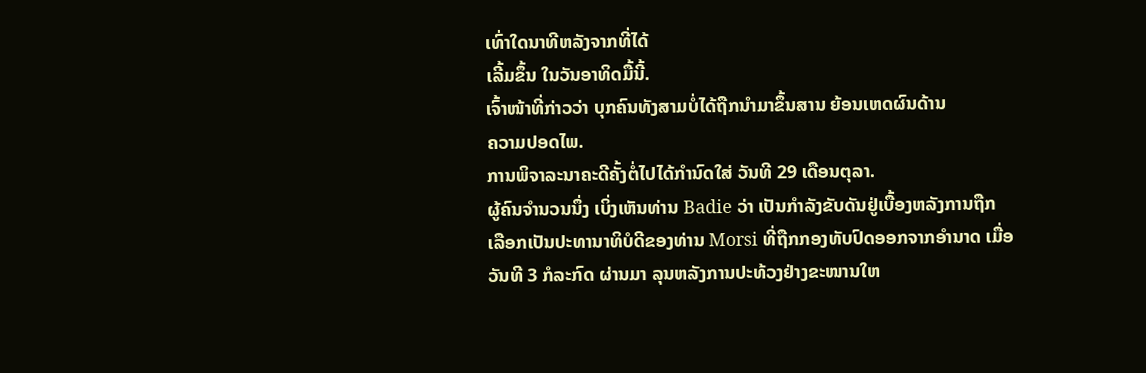ເທົ່າໃດນາທີຫລັງຈາກທີ່ໄດ້
ເລີ້ມຂຶ້ນ ໃນວັນອາທິດມື້ນີ້.
ເຈົ້າໜ້າທີ່ກ່າວວ່າ ບຸກຄົນທັງສາມບໍ່ໄດ້ຖືກນໍາມາຂຶ້ນສານ ຍ້ອນເຫດຜົນດ້ານ
ຄວາມປອດໄພ.
ການພິຈາລະນາຄະດີຄັ້ງຕໍ່ໄປໄດ້ກໍານົດໃສ່ ວັນທີ 29 ເດືອນຕຸລາ.
ຜູ້ຄົນຈໍານວນນຶ່ງ ເບິ່ງເຫັນທ່ານ Badie ວ່າ ເປັນກໍາລັງຂັບດັນຢູ່ເບື້ອງຫລັງການຖືກ
ເລືອກເປັນປະທານາທິບໍດີຂອງທ່ານ Morsi ທີ່ຖືກກອງທັບປົດອອກຈາກອໍານາດ ເມື່ອ
ວັນທີ 3 ກໍລະກົດ ຜ່ານມາ ລຸນຫລັງການປະທ້ວງຢ່າງຂະໜານໃຫ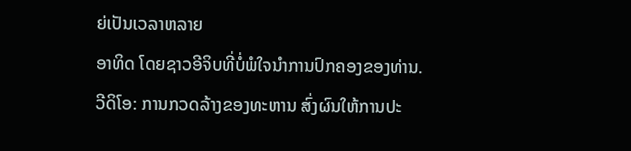ຍ່ເປັນເວລາຫລາຍ
ອາທິດ ໂດຍຊາວອີຈິບທີ່ບໍ່ພໍໃຈນໍາການປົກຄອງຂອງທ່ານ.
ວີດິໂອ: ການກວດລ້າງຂອງທະຫານ ສົ່ງຜົນໃຫ້ການປະ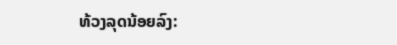ທ້ວງລຸດນ້ອຍລົງ: